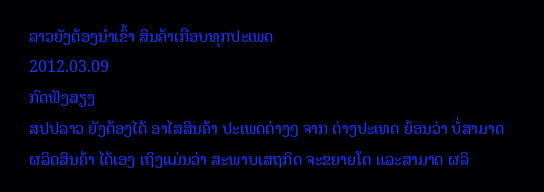ລາວຍັງຕ້ອງນໍາເຂົ້າ ສິນຄ້າເກືອບທຸກປະເພດ
2012.03.09
ກົດຟັງສຽງ
ສປປລາວ ຍັງຕ້ອງໄດ້ ອາໄສສິນຄ້າ ປະເພດຕ່າງໆ ຈາກ ຕ່າງປະເທດ ຍ້ອນວ່າ ບໍ່ສາມາດ ຜລິດສິນຄ້າ ໄດ້ເອງ ເຖິງແມ່ນວ່າ ສະພາບເສຖກິດ ຈະຂຍາຍໂຕ ແລະສາມາດ ຜລິ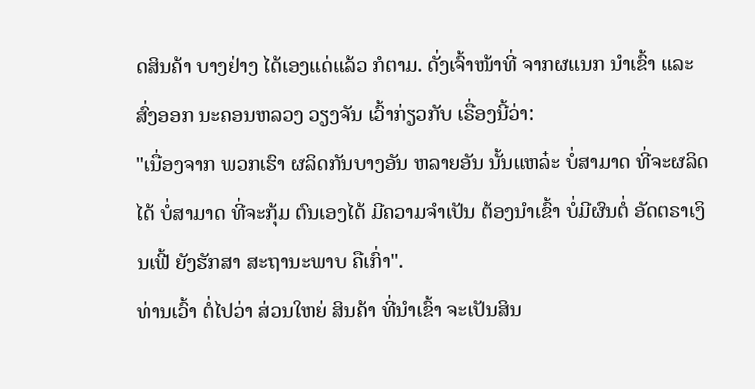ດສິນຄ້າ ບາງຢ່າງ ໄດ້ເອງແດ່ແລ້ວ ກໍຕາມ. ດັ່ງເຈົ້າໜ້າທີ່ ຈາກຜແນກ ນໍາເຂົ້າ ແລະ ສົ່ງອອກ ນະຄອນຫລວງ ວຽງຈັນ ເວົ້າກ່ຽວກັບ ເຣື່ອງນີ້ວ່າ:
"ເນື່ອງຈາກ ພວກເຮົາ ຜລິດກັນບາງອັນ ຫລາຍອັນ ນັ້ນແຫລ໋ະ ບໍ່ສາມາດ ທີ່ຈະຜລິດໄດ້ ບໍ່ສາມາດ ທີ່ຈະກຸ້ມ ຕົນເອງໄດ້ ມີຄວາມຈໍາເປັນ ຕ້ອງນໍາເຂົ້າ ບໍ່ມີຜົນຕໍ່ ອັດຕຣາເງິນເຟີ້ ຍັງຮັກສາ ສະຖານະພາບ ຄືເກົ່າ".
ທ່ານເວົ້າ ຕໍ່ໄປວ່າ ສ່ວນໃຫຍ່ ສິນຄ້າ ທີ່ນໍາເຂົ້າ ຈະເປັນສິນ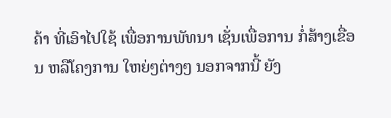ຄ້າ ທີ່ເອົາໄປໃຊ້ ເພື່ອການພັທນາ ເຊັ່ນເພື່ອການ ກໍ່ສ້າງເຂື່ອນ ຫລືໂຄງການ ໃຫຍ່ໆຕ່າງໆ ນອກຈາກນີ້ ຍັງ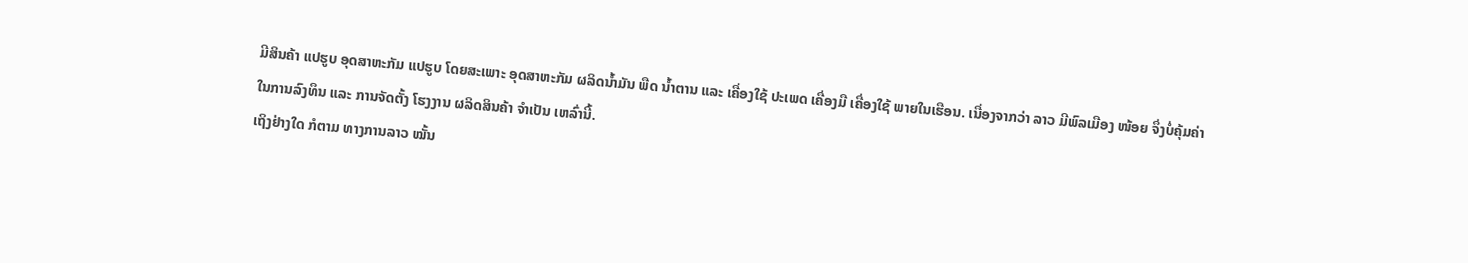ມີສິນຄ້າ ແປຮູບ ອຸດສາຫະກັມ ແປຮູບ ໂດຍສະເພາະ ອຸດສາຫະກັມ ຜລິດນໍ້າມັນ ພືດ ນໍ້າຕານ ແລະ ເຄື່ອງໃຊ້ ປະເພດ ເຄື່ອງມື ເຄື່ອງໃຊ້ ພາຍໃນເຮືອນ. ເນື່ອງຈາກວ່າ ລາວ ມີພົລເມືອງ ໜ້ອຍ ຈຶ່ງບໍ່ຄຸ້ມຄ່າ ໃນການລົງທຶນ ແລະ ການຈັດຕັ້ງ ໂຮງງານ ຜລິດສິນຄ້າ ຈໍາເປັນ ເຫລົ່ານີ້.
ເຖິງຢ່າງໃດ ກໍຕາມ ທາງການລາວ ໝັ້ນ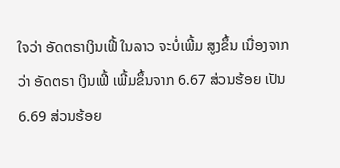ໃຈວ່າ ອັດຕຣາເງິນເຟີ້ ໃນລາວ ຈະບໍ່ເພີ້ມ ສູງຂຶ້ນ ເນື່ອງຈາກວ່າ ອັດຕຣາ ເງິນເຟີ້ ເພີ້ມຂຶ້ນຈາກ 6.67 ສ່ວນຮ້ອຍ ເປັນ 6.69 ສ່ວນຮ້ອຍ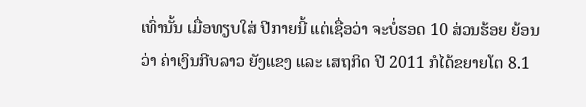ເທົ່ານັ້ນ ເມື່ອທຽບໃສ່ ປີກາຍນີ້ ແຕ່ເຊື່ອວ່າ ຈະບໍ່ຮອດ 10 ສ່ວນຮ້ອຍ ຍ້ອນວ່າ ຄ່າເງິນກີບລາວ ຍັງແຂງ ແລະ ເສຖກິດ ປີ 2011 ກໍໄດ້ຂຍາຍໂຕ 8.1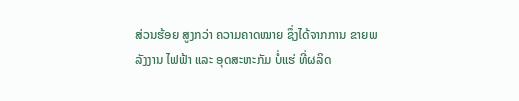ສ່ວນຮ້ອຍ ສູງກວ່າ ຄວາມຄາດໝາຍ ຊຶ່ງໄດ້ຈາກການ ຂາຍພລັງງານ ໄຟຟ້າ ແລະ ອຸດສະຫະກັມ ບໍ່ແຮ່ ທີ່ຜລິດ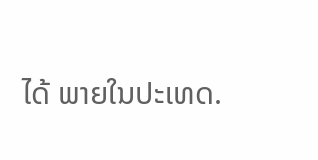ໄດ້ ພາຍໃນປະເທດ.